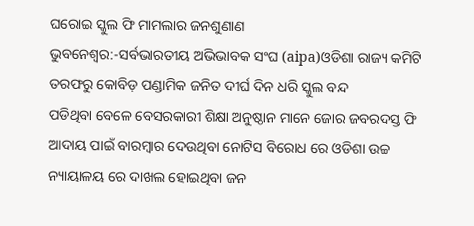ଘରୋଇ ସ୍କୁଲ ଫି ମାମଲାର ଜନଶୁଣାଣ
ଭୁବନେଶ୍ୱର:-ସର୍ବଭାରତୀୟ ଅଭିଭାବକ ସଂଘ (aipa)ଓଡିଶା ରାଜ୍ୟ କମିଟି ତରଫରୁ କୋବିଡ଼ ପଣ୍ଡାମିକ ଜନିତ ଦୀର୍ଘ ଦିନ ଧରି ସ୍କୁଲ ବନ୍ଦ
ପଡିଥିବା ବେଳେ ବେସରକାରୀ ଶିକ୍ଷା ଅନୁଷ୍ଠାନ ମାନେ ଜୋର ଜବରଦସ୍ତ ଫି ଆଦାୟ ପାଇଁ ବାରମ୍ବାର ଦେଉଥିବା ନୋଟିସ ବିରୋଧ ରେ ଓଡିଶା ଉଚ୍ଚ ନ୍ୟାୟାଳୟ ରେ ଦାଖଲ ହୋଇଥିବା ଜନ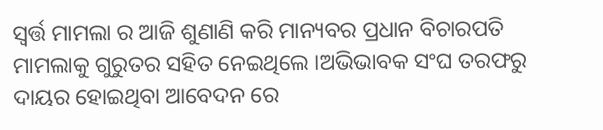ସ୍ବର୍ତ୍ତ ମାମଲା ର ଆଜି ଶୁଣାଣି କରି ମାନ୍ୟବର ପ୍ରଧାନ ବିଚାରପତି ମାମଲାକୁ ଗୁରୁତର ସହିତ ନେଇଥିଲେ ।ଅଭିଭାବକ ସଂଘ ତରଫରୁ ଦାୟର ହୋଇଥିବା ଆବେଦନ ରେ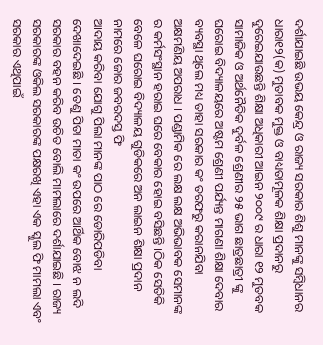ଦର୍ଶାଯାଇଛି ଉଭୟ କେନ୍ଦ୍ର ଓ ରାଜ୍ୟ ସରକାର ଶିଶୁ ମାନଙ୍କୁ ସମ୍ବିଧାନର ଧାରା୧୨(କ) ମୁତାବକ ମୁକ୍ତ ଓ ବାଧ୍ୟତାମୂଳକ ଶିକ୍ଷା ପ୍ରଦାନରୁ ଦୁରେଇଯାଉଛନ୍ତି ଶିକ୍ଷା ଅଧିକାରୀ ଆଇନ ୨୦୦୯ ର ଧାରା ୧୨ ମୁତବକ ସାମାଜିକ ଓ ଅର୍ଥନୈତିକ ଦୁର୍ବଳ ଶ୍ରେଣୀର ୨୫ ଭାଗ ଛାତ୍ରଛାତ୍ରୀ ଙ୍କୁ ଘରୋଇ ବିଦ୍ୟାଳୟରେ ଅଷ୍ଟମ ଶ୍ରେଣୀ ପର୍ଯ୍ୟନ୍ତ ମାଗଣା ଶିକ୍ଷା ଦେବାର ବ୍ୟବସ୍ଥା ଥିଲେ ମଧ୍ୟ ତାହା ସରକାର କଂ ତରଫରୁ କରାନଯିବା
ଅକ୍ଷମଣିୟ ଅପରାଧ । ପଣ୍ଡାମିକ ରେ ଲକ୍ଷ ଲକ୍ଷ ଅଭିଭାବକ ସେମାନଙ୍କ ର କର୍ମସଂସ୍ଥାନ ହରାଇ ଘରେ ବେକାର ହୋଇ ବସିଛନ୍ତି ।ଠିକ ସେତିକି ବେଳେ ଘରୋଇ ବିଦ୍ୟାଳୟ ଗୁଡିକରେ ଅନ ଲାଇନ ଶିକ୍ଷା ପ୍ରଦାନ ନାମରେ ଜୋର ଜବରଦସ୍ତ ଫି
ଆଦାୟ କରିବା ଯୋଗୁ ପିଲା ମାନଙ୍କ ପାଠ ରେ ଡୋରିପଡିବା ଦେଖାଦେଇଛି । ତେଣୁ ପିତା ମାତା କଂ ଉପରେ ଆର୍ଥିକ ବୋଝ ନ ଲଦି ସରକାର ବହନ କରିବ ଉଚିତ ବୋଲି ମାମଲାରେ ଦର୍ଶାଯାଇଛି । ରାଜ୍ୟ ସରକାରଙ୍କ ଓକିଲ ସରକାରଙ୍କ ପକ୍ଷରଖି ଏହା ଏକ ସ୍କୁଲ ଫି ମାମଲା ଏବଂ ସରକାର ଏଥିପାଇଁ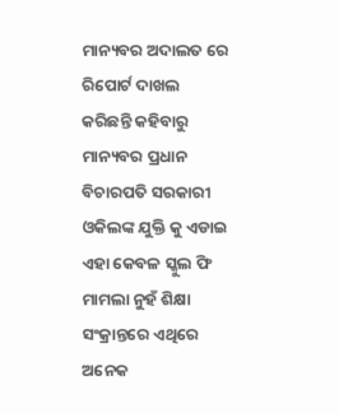ମାନ୍ୟବର ଅଦାଲତ ରେ ରିପୋର୍ଟ ଦାଖଲ କରିଛନ୍ତି କହିବାରୁ ମାନ୍ୟବର ପ୍ରଧାନ ବିଚାରପତି ସରକାରୀ ଓକିଲଙ୍କ ଯୁକ୍ତି କୁ ଏଡାଇ ଏହା କେବଳ ସ୍କୁଲ ଫି ମାମଲା ନୁହଁ ଶିକ୍ଷା ସଂକ୍ରାନ୍ତରେ ଏଥିରେ ଅନେକ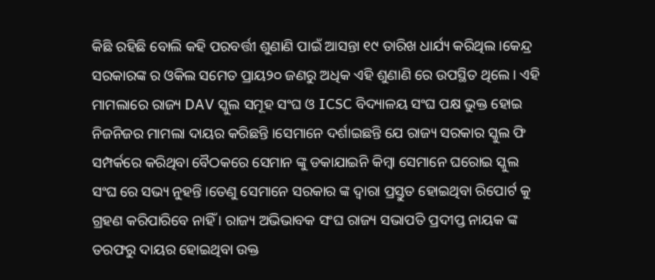କିଛି ରହିଛି ବୋଲି କହି ପରବର୍ତ୍ତୀ ଶୁଣାଣି ପାଇଁ ଆସନ୍ତା ୧୯ ତାରିଖ ଧାର୍ଯ୍ୟ କରିଥିଲ ।କେନ୍ଦ୍ର ସରକାରଙ୍କ ର ଓକିଲ ସମେତ ପ୍ରାୟ୨୦ ଜଣରୁ ଅଧିକ ଏହି ଶୁଣାଣି ରେ ଉପସ୍ଥିତ ଥିଲେ । ଏହି ମାମଲାରେ ରାଜ୍ୟ DAV ସ୍କୁଲ ସମୂହ ସଂଘ ଓ ICSC ବିଦ୍ୟାଳୟ ସଂଘ ପକ୍ଷ ଭୁକ୍ତ ହୋଇ ନିଜନିଜର ମାମଲା ଦାୟର କରିଛନ୍ତି ।ସେମାନେ ଦର୍ଶାଇଛନ୍ତି ଯେ ରାଜ୍ୟ ସରକାର ସ୍କୁଲ ଫି ସମ୍ପର୍କରେ କରିଥିବା ବୈଠକରେ ସେମାନ ଙ୍କୁ ଡକାଯାଇନି କିମ୍ବା ସେମାନେ ଘରୋଇ ସ୍କୁଲ ସଂଘ ରେ ସଭ୍ୟ ନୁହନ୍ତି ।ତେଣୁ ସେମାନେ ସରକାର ଙ୍କ ଦ୍ୱାରା ପ୍ରସ୍ତୁତ ହୋଇଥିବା ରିପୋର୍ଟ କୁ ଗ୍ରହଣ କରିପାରିବେ ନାହିଁ । ରାଜ୍ୟ ଅଭିଭାବକ ସଂଘ ରାଜ୍ୟ ସଭାପତି ପ୍ରଦୀପ୍ତ ନାୟକ ଙ୍କ ତରଫରୁ ଦାୟର ହୋଇଥିବା ଉକ୍ତ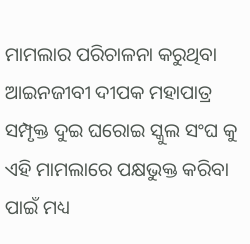ମାମଲାର ପରିଚାଳନା କରୁଥିବା ଆଇନଜୀବୀ ଦୀପକ ମହାପାତ୍ର ସମ୍ପୃକ୍ତ ଦୁଇ ଘରୋଇ ସ୍କୁଲ ସଂଘ କୁ ଏହି ମାମଲାରେ ପକ୍ଷଭୁକ୍ତ କରିବା ପାଇଁ ମଧ୍ୟ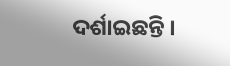ଦର୍ଶାଇଛନ୍ତି ।